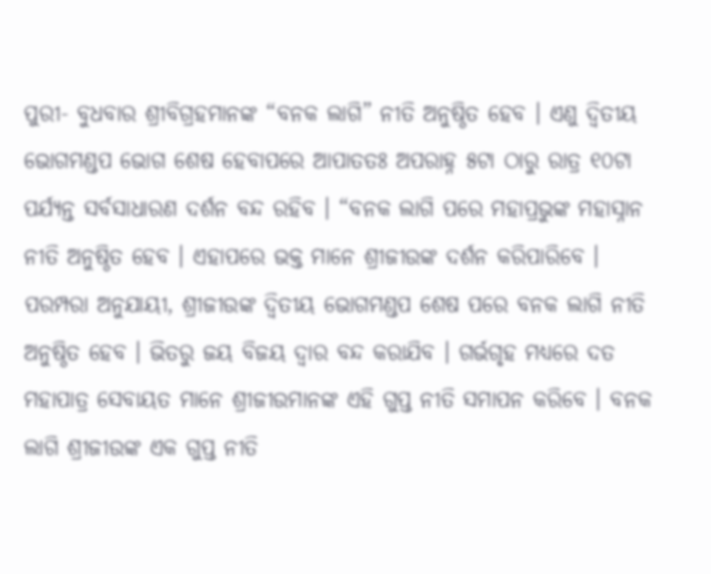ପୁରୀ- ବୁଧବାର ଶ୍ରୀବିଗ୍ରହମାନଙ୍କ “ବନକ ଲାଗି” ନୀତି ଅନୁଷ୍ଠିତ ହେବ । ଏଣୁ ଦ୍ୱିତୀୟ ଭୋଗମଣ୍ଡପ ଭୋଗ ଶେଷ ହେବାପରେ ଆପାତତଃ ଅପରାହ୍ନ ୫ଟା ଠାରୁ ରାତ୍ର ୧୦ଟା ପର୍ଯ୍ୟନ୍ତ ସର୍ବସାଧାରଣ ଦର୍ଶନ ବନ୍ଦ ରହିବ । “ବନକ ଲାଗି ପରେ ମହାପ୍ରଭୁଙ୍କ ମହାସ୍ନାନ ନୀତି ଅନୁଷ୍ଠିତ ହେବ । ଏହାପରେ ଭକ୍ତ ମାନେ ଶ୍ରୀଜୀଉଙ୍କ ଦର୍ଶନ କରିପାରିବେ ।
ପରମ୍ପରା ଅନୁଯାୟୀ, ଶ୍ରୀଜୀଉଙ୍କ ଦ୍ୱିତୀୟ ଭୋଗମଣ୍ଡପ ଶେଷ ପରେ ବନକ ଲାଗି ନୀତି ଅନୁଷ୍ଠିତ ହେବ । ଭିତରୁ ଜୟ ବିଜୟ ଦ୍ୱାର ବନ୍ଦ କରାଯିବ । ଗର୍ଭଗୃହ ମଧ୍ୟରେ ଦତ ମହାପାତ୍ର ସେବାୟତ ମାନେ ଶ୍ରୀଜୀଉମାନଙ୍କ ଏହି ଗୁପ୍ତ ନୀତି ସମାପନ କରିବେ । ବନକ ଲାଗି ଶ୍ରୀଜୀଉଙ୍କ ଏକ ଗୁପ୍ତ ନୀତି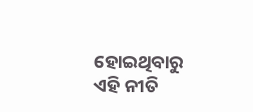ହୋଇଥିବାରୁ ଏହି ନୀତି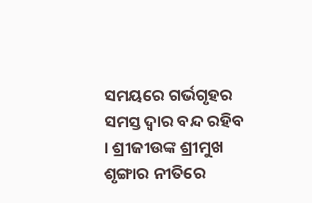ସମୟରେ ଗର୍ଭଗୃହର ସମସ୍ତ ଦ୍ୱାର ବନ୍ଦ ରହିବ । ଶ୍ରୀଜୀଉଙ୍କ ଶ୍ରୀମୁଖ ଶୃଙ୍ଗାର ନୀତିରେ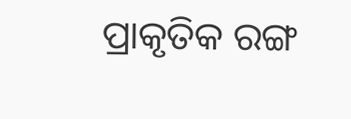ପ୍ରାକୃତିକ ରଙ୍ଗ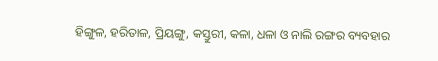ହିଙ୍ଗୁଳ, ହରିତାଳ, ପ୍ରିୟଙ୍ଗୁ, କସ୍ତୁରୀ, କଳା, ଧଳା ଓ ନାଲି ରଙ୍ଗର ବ୍ୟବହାର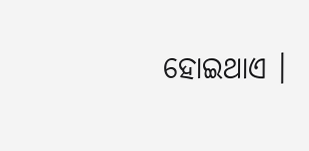ହୋଇଥାଏ ।